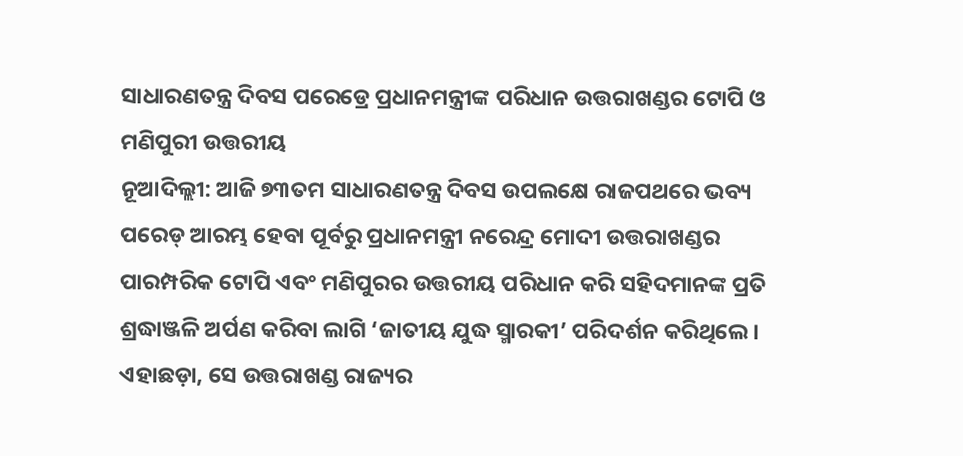ସାଧାରଣତନ୍ତ୍ର ଦିବସ ପରେଡ୍ରେ ପ୍ରଧାନମନ୍ତ୍ରୀଙ୍କ ପରିଧାନ ଉତ୍ତରାଖଣ୍ଡର ଟୋପି ଓ ମଣିପୁରୀ ଉତ୍ତରୀୟ
ନୂଆଦିଲ୍ଲୀ: ଆଜି ୭୩ତମ ସାଧାରଣତନ୍ତ୍ର ଦିବସ ଉପଲକ୍ଷେ ରାଜପଥରେ ଭବ୍ୟ ପରେଡ୍ ଆରମ୍ଭ ହେବା ପୂର୍ବରୁ ପ୍ରଧାନମନ୍ତ୍ରୀ ନରେନ୍ଦ୍ର ମୋଦୀ ଉତ୍ତରାଖଣ୍ଡର ପାରମ୍ପରିକ ଟୋପି ଏବଂ ମଣିପୁରର ଉତ୍ତରୀୟ ପରିଧାନ କରି ସହିଦମାନଙ୍କ ପ୍ରତି ଶ୍ରଦ୍ଧାଞ୍ଜଳି ଅର୍ପଣ କରିବା ଲାଗି ‘ଜାତୀୟ ଯୁଦ୍ଧ ସ୍ମାରକୀ’ ପରିଦର୍ଶନ କରିଥିଲେ।
ଏହାଛଡ଼ା, ସେ ଉତ୍ତରାଖଣ୍ଡ ରାଜ୍ୟର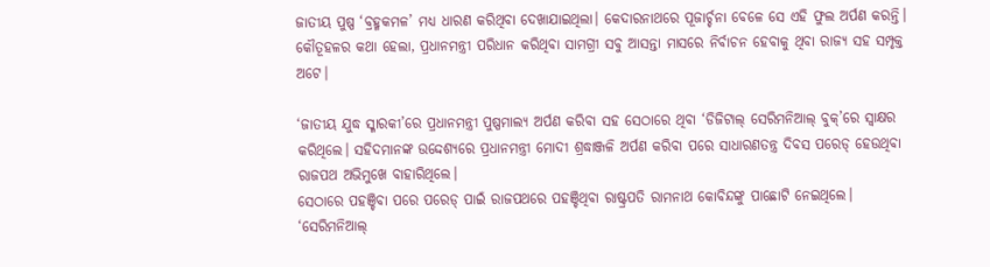ଜାତୀୟ ପୁଷ୍ପ ‘ବ୍ରହ୍ମକମଳ’ ମଧ୍ୟ ଧାରଣ କରିଥିବା ଦେଖାଯାଇଥିଲା। କେଦାରନାଥରେ ପୂଜାର୍ଚ୍ଚନା ବେଳେ ସେ ଏହି ଫୁଲ ଅର୍ପଣ କରନ୍ତି।
କୌତୂହଳର କଥା ହେଲା, ପ୍ରଧାନମନ୍ତ୍ରୀ ପରିଧାନ କରିଥିବା ସାମଗ୍ରୀ ସବୁ ଆସନ୍ତା ମାସରେ ନିର୍ବାଚନ ହେବାକୁ ଥିବା ରାଜ୍ୟ ସହ ସମ୍ପୃକ୍ତ ଅଟେ।

‘ଜାତୀୟ ଯୁଦ୍ଧ ସ୍ମାରକୀ’ରେ ପ୍ରଧାନମନ୍ତ୍ରୀ ପୁଷ୍ପମାଲ୍ୟ ଅର୍ପଣ କରିବା ସହ ସେଠାରେ ଥିବା ‘ଡିଜିଟାଲ୍ ସେରିମନିଆଲ୍ ବୁକ୍’ରେ ସ୍ବାକ୍ଷର କରିଥିଲେ। ସହିଦମାନଙ୍କ ଉଦ୍ଦେଶ୍ୟରେ ପ୍ରଧାନମନ୍ତ୍ରୀ ମୋଦୀ ଶ୍ରଦ୍ଧାଞ୍ଜଳି ଅର୍ପଣ କରିବା ପରେ ସାଧାରଣତନ୍ତ୍ର ଦିବସ ପରେଡ୍ ହେଉଥିବା ରାଜପଥ ଅଭିମୁଖେ ବାହାରିଥିଲେ।
ସେଠାରେ ପହଞ୍ଚିବା ପରେ ପରେଡ୍ ପାଇଁ ରାଜପଥରେ ପହଞ୍ଚିଥିବା ରାଷ୍ଟ୍ରପତି ରାମନାଥ କୋବିନ୍ଦଙ୍କୁ ପାଛୋଟି ନେଇଥିଲେ। ‘ସେରିମନିଆଲ୍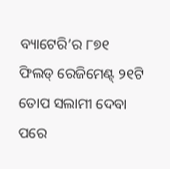ବ୍ୟାଟେରି’ର ୮୭୧ ଫିଲଡ୍ ରେଜିମେଣ୍ଟ୍ ୨୧ଟି ତୋପ ସଲାମୀ ଦେବା ପରେ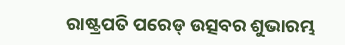ରାଷ୍ଟ୍ରପତି ପରେଡ୍ ଉତ୍ସବର ଶୁଭାରମ୍ଭ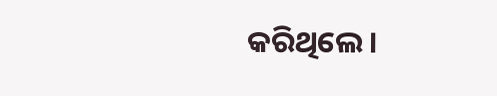କରିଥିଲେ।